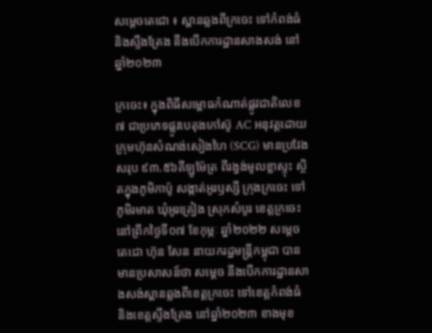សម្តេចតេជោ ៖ ស្ពានឆ្លងពីក្រចេះ ទៅកំពង់ធំ និងស្ទឹងត្រែង នឹងបើកការដ្ឋានសាងសង់ នៅឆ្នាំ២០២៣

ក្រចេះ៖ ក្នុងពិធីសម្ពោធកំណាត់ផ្លូវជាតិលេខ៧ ជាប្រភេទផ្លូវបេតុងកៅស៊ូ AC អនុវត្តដោយក្រុមហ៊ុនសំណង់សៀងហៃ (SCG) មានប្រវែងសរុប ៩៣.៥៦គីឡូម៉ែត្រ ពីរង្វង់មូលខ្លាស្ទុះ ស្ថិតក្នុងភូមិកាប៉ូ សង្កាត់អូរឫស្សី ក្រុងក្រចេះ ទៅភូមិរមាត ឃុំអូរគ្រៀង ស្រុកសំបូរ ខេត្តក្រចេះ នៅព្រឹកថ្ងៃទី០៧ ខែកុម្ភៈ ឆ្នាំ២០២២ សម្តេចតេជោ ហ៊ុន សែន នាយករដ្ឋមន្ត្រីកម្ពុជា បានមានប្រសាសន៍ថា សម្ដេច នឹងបើកការដ្ឋានសាងសង់ស្ពានឆ្លងពីខេត្តក្រចេះ ទៅខេត្តកំពង់ធំ និងខេត្តស្ទឹងត្រែង នៅឆ្នាំ២០២៣ ខាងមុខ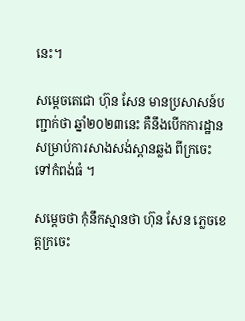នេះ។

សម្តេចតេជោ ហ៊ុន សែន មានប្រសាសន៍បញ្ជាក់ថា ឆ្នាំ២០២៣នេះ គឺនឹងបើកការដ្ឋានសម្រាប់ការសាងសង់ស្ពានឆ្លង ពីក្រចេះ ទៅកំពង់ធំ ។

សម្ដេចថា កុំនឹកស្មានថា ហ៊ុន សែន ភ្លេចខេត្តក្រចេះ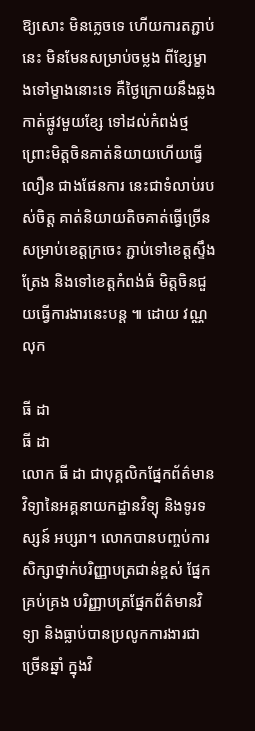ឱ្យសោះ មិនភ្លេចទេ ហើយការតភ្ជាប់នេះ មិនមែនសម្រាប់ចម្លង ពីខ្សែម្ខាងទៅម្ខាងនោះទេ គឺថ្ងៃក្រោយនឹងឆ្លងកាត់ផ្លូវមួយខ្សែ ទៅដល់កំពង់ថ្ម ព្រោះមិត្តចិនគាត់និយាយហើយធ្វើលឿន ជាងផែនការ នេះជាទំលាប់របស់ចិត្ត គាត់និយាយតិចគាត់ធ្វើច្រើន សម្រាប់ខេត្តក្រចេះ ភ្ជាប់ទៅខេត្តស្ទឹងត្រែង និងទៅខេត្តកំពង់ធំ មិត្តចិនជួយធ្វើការងារនេះបន្ត ៕ ដោយ វណ្ណលុក

ធី ដា
ធី ដា
លោក ធី ដា ជាបុគ្គលិកផ្នែកព័ត៌មានវិទ្យានៃអគ្គនាយកដ្ឋានវិទ្យុ និងទូរទស្សន៍ អប្សរា។ លោកបានបញ្ចប់ការសិក្សាថ្នាក់បរិញ្ញាបត្រជាន់ខ្ពស់ ផ្នែកគ្រប់គ្រង បរិញ្ញាបត្រផ្នែកព័ត៌មានវិទ្យា និងធ្លាប់បានប្រលូកការងារជាច្រើនឆ្នាំ ក្នុងវិ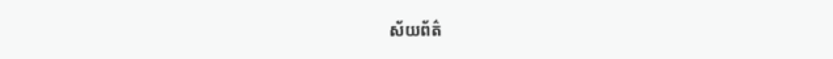ស័យព័ត៌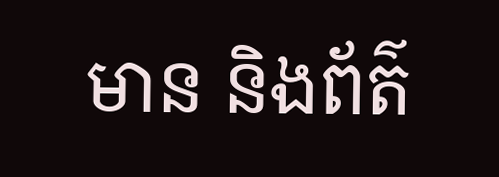មាន និងព័ត៌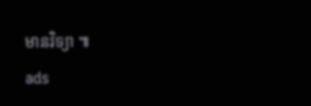មានវិទ្យា ៕
ads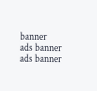banner
ads banner
ads banner